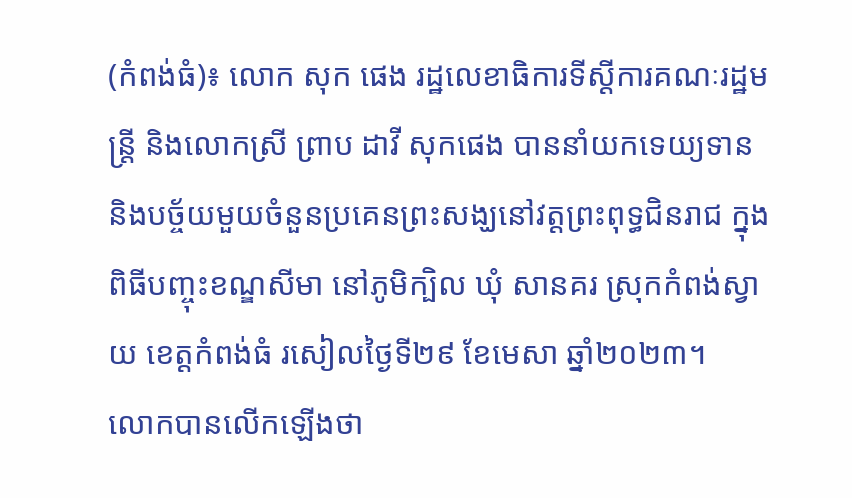(កំពង់ធំ)៖ លោក សុក ផេង រដ្ឋលេខាធិការទីស្តីការគណៈរដ្ឋមន្ត្រី និងលោកស្រី ព្រាប ដាវី សុកផេង បាននាំយកទេយ្យទាន និងបច្ច័យមួយចំនួនប្រគេនព្រះសង្ឃនៅវត្តព្រះពុទ្ធជិនរាជ ក្នុងពិធីបញ្ចុះខណ្ឌសីមា នៅភូមិក្បិល ឃុំ សានគរ ស្រុកកំពង់ស្វាយ ខេត្តកំពង់ធំ រសៀលថ្ងៃទី២៩ ខែមេសា ឆ្នាំ២០២៣។
លោកបានលើកឡើងថា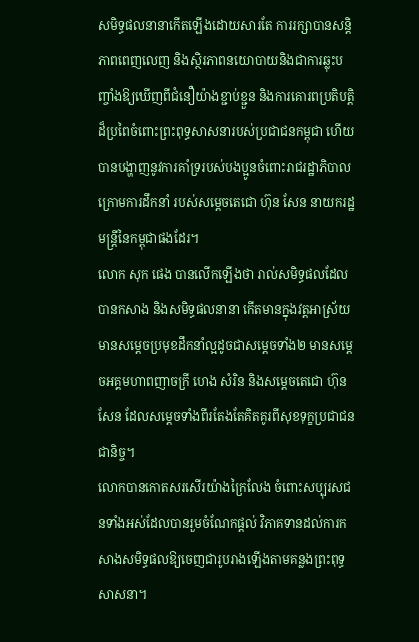សមិទ្ធផលនានាកើតឡើងដោយសារតែ ការរក្សាបានសន្តិភាពពេញលេញ និងស្ថិរភាពនយោបាយនិងជាការឆ្លុះបញ្ចាំងឱ្យឃើញពីជំនឿយ៉ាងខ្ជាប់ខ្ជួន និងការគោរពប្រតិបត្តិដ៏ប្រពៃចំពោះព្រះពុទ្ធសាសនារបស់ប្រជាជនកម្ពុជា ហើយបានបង្ហាញនូវការគាំទ្ររបស់បងប្អូនចំពោះរាជរដ្ឋាភិបាលក្រោមការដឹកនាំ របស់សម្តេចតេជោ ហ៊ុន សែន នាយករដ្ឋមន្ត្រីនៃកម្ពុជាផងដែរ។
លោក សុក ផេង បានលើកឡើងថា រាល់សមិទ្ធផលដែលបានកសាង និងសមិទ្ធផលនានា កើតមានក្នុងវត្តអាស្រ័យមានសម្ដេចប្រមុខដឹកនាំល្អដូចជាសម្ដេចទាំង២ មានសម្ដេចអគ្គមហាពញាចក្រី ហេង សំរិន និងសម្តេចតេជោ ហ៊ុន សែន ដែលសម្តេចទាំងពីរតែងតែគិតគូរពីសុខទុក្ខប្រជាជនជានិច្ច។
លោកបានកោតសរសើរយ៉ាងក្រៃលែង ចំពោះសប្បុរសជនទាំងអស់ដែលបានរួមចំណែកផ្ដល់ វិភាគទានដល់ការកសាងសមិទ្ធផលឱ្យចេញជារូបរាងឡើងតាមគន្លងព្រះពុទ្ធសាសនា។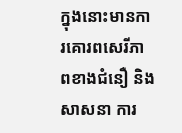ក្នុងនោះមានការគោរពសេរីភាពខាងជំនឿ និងសាសនា ការ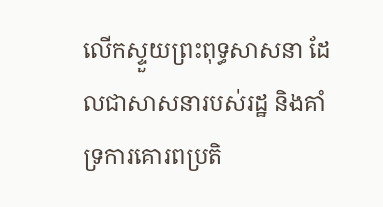លើកស្ទួយព្រះពុទ្ធសាសនា ដែលជាសាសនារបស់រដ្ឋ និងគាំទ្រការគោរពប្រតិ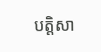បត្តិសា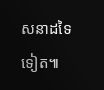សនាដទៃទៀត៕